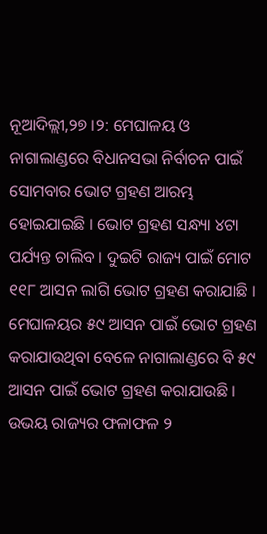ନୂଆଦିଲ୍ଲୀ,୨୭ ।୨: ମେଘାଳୟ ଓ ନାଗାଲାଣ୍ଡରେ ବିଧାନସଭା ନିର୍ବାଚନ ପାଇଁ ସୋମବାର ଭୋଟ ଗ୍ରହଣ ଆରମ୍ଭ ହୋଇଯାଇଛି । ଭୋଟ ଗ୍ରହଣ ସନ୍ଧ୍ୟା ୪ଟା ପର୍ଯ୍ୟନ୍ତ ଚାଲିବ । ଦୁଇଟି ରାଜ୍ୟ ପାଇଁ ମୋଟ ୧୧୮ ଆସନ ଲାଗି ଭୋଟ ଗ୍ରହଣ କରାଯାଛି । ମେଘାଳୟର ୫୯ ଆସନ ପାଇଁ ଭୋଟ ଗ୍ରହଣ କରାଯାଉଥିବା ବେଳେ ନାଗାଲାଣ୍ଡରେ ବି ୫୯ ଆସନ ପାଇଁ ଭୋଟ ଗ୍ରହଣ କରାଯାଉଛି । ଉଭୟ ରାଜ୍ୟର ଫଳାଫଳ ୨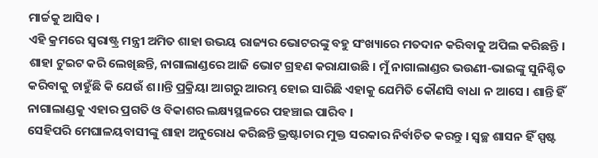ମାର୍ଚ୍ଚକୁ ଆସିବ ।
ଏହି କ୍ରମରେ ସ୍ୱରାଷ୍ଟ୍ର ମନ୍ତ୍ରୀ ଅମିତ ଶାହା ଉଭୟ ରାଜ୍ୟର ଭୋଟରଙ୍କୁ ବହୁ ସଂଖ୍ୟାରେ ମତଦାନ କରିବାକୁ ଅପିଲ କରିଛନ୍ତି । ଶାହା ଟୁଇଟ କରି ଲେଖିଛନ୍ତି, ନାଗାଲାଣ୍ଡରେ ଆଜି ଭୋଟ ଗ୍ରହଣ କରାଯାଉଛି । ମୁଁ ନାଗାଲାଣ୍ଡର ଭଉଣୀ-ଭାଇଙ୍କୁ ସୁନିଶ୍ଚିତ କରିବାକୁ ଚାହୁଁଛି କି ଯେଉଁ ଶ।।ନ୍ତି ପ୍ରକ୍ରିୟା ଆଗରୁ ଆରମ୍ଭ ହୋଇ ସାରିଛି ଏହାକୁ ଯେମିତି କୌଣସି ବାଧା ନ ଆସେ । ଶାନ୍ତି ହିଁ ନାଗାଲାଣ୍ଡକୁ ଏହାର ପ୍ରଗତି ଓ ବିକାଶର ଲକ୍ଷ୍ୟସ୍ଥଳରେ ପହଞ୍ଚାଇ ପାରିବ ।
ସେହିପରି ମେଘାଳୟବାସୀଙ୍କୁ ଶାହା ଅନୁରୋଧ କରିଛନ୍ତି ଭ୍ରଷ୍ଟାଚାର ମୁକ୍ତ ସରକାର ନିର୍ବାଚିତ କରନ୍ତୁ । ସ୍ୱଚ୍ଛ ଶାସନ ହିଁ ସ୍ପଷ୍ଟ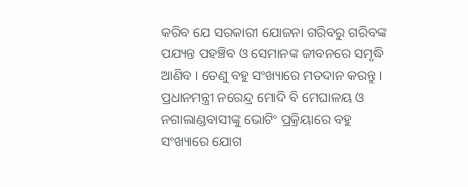କରିବ ଯେ ସରକାରୀ ଯୋଜନା ଗରିବରୁ ଗରିବଙ୍କ ପଯ୍ୟନ୍ତ ପହଞ୍ଚିବ ଓ ସେମାନଙ୍କ ଜୀବନରେ ସମୃଦ୍ଧି ଆଣିବ । ତେଣୁ ବହୁ ସଂଖ୍ୟାରେ ମତଦାନ କରନ୍ତୁ ।
ପ୍ରଧାନମନ୍ତ୍ରୀ ନରେନ୍ଦ୍ର ମୋଦି ବି ମେଘାଳୟ ଓ ନଗାଲାଣ୍ଡବାସୀଙ୍କୁ ଭୋଟିଂ ପ୍ରକ୍ରିୟାରେ ବହୁ ସଂଖ୍ୟାରେ ଯୋଗ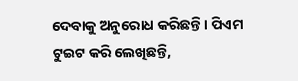ଦେବାକୁ ଅନୁରୋଧ କରିଛନ୍ତି । ପିଏମ ଟୁଇଟ କରି ଲେଖିଛନ୍ତି,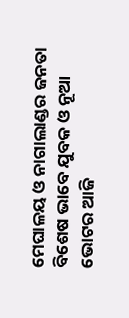ମେଘାଳୟ ଓ ନାଗାଲାଣ୍ଡର ଜନତା ବିଶେଷ ଭାବେ ଯୁବକ ଓ ନୂଆ ଭୋଟର ଆଜି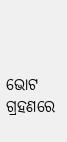ଭୋଟ ଗ୍ରହଣରେ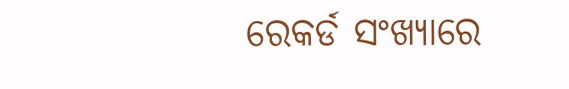ରେକର୍ଡ ସଂଖ୍ୟାରେ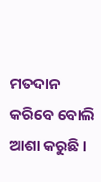ମତଦାନ କରିବେ ବୋଲି ଆଶା କରୁଛି ।